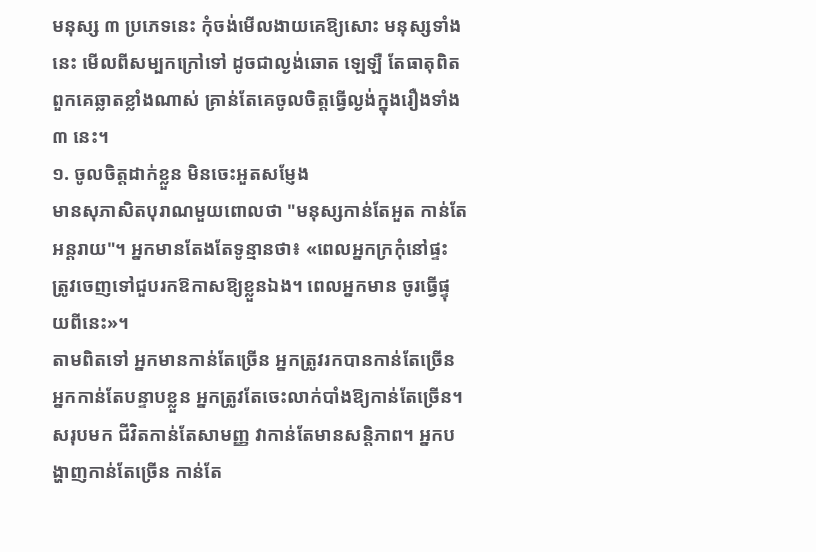មនុស្ស ៣ ប្រភេទនេះ កុំចង់មើលងាយគេឱ្យសោះ មនុស្សទាំងនេះ មើលពីសម្បកក្រៅទៅ ដូចជាល្ងង់ឆោត ឡេឡឺ តែធាតុពិតពួកគេឆ្លាតខ្លាំងណាស់ គ្រាន់តែគេចូលចិត្តធ្វើល្ងង់ក្នុងរឿងទាំង ៣ នេះ។
១. ចូលចិត្តដាក់ខ្លួន មិនចេះអួតសម្ញែង
មានសុភាសិតបុរាណមួយពោលថា "មនុស្សកាន់តែអួត កាន់តែអន្តរាយ"។ អ្នកមានតែងតែទូន្មានថា៖ «ពេលអ្នកក្រកុំនៅផ្ទះ ត្រូវចេញទៅជួបរកឱកាសឱ្យខ្លួនឯង។ ពេលអ្នកមាន ចូរធ្វើផ្ទុយពីនេះ»។
តាមពិតទៅ អ្នកមានកាន់តែច្រើន អ្នកត្រូវរកបានកាន់តែច្រើន អ្នកកាន់តែបន្ទាបខ្លួន អ្នកត្រូវតែចេះលាក់បាំងឱ្យកាន់តែច្រើន។ សរុបមក ជីវិតកាន់តែសាមញ្ញ វាកាន់តែមានសន្តិភាព។ អ្នកបង្ហាញកាន់តែច្រើន កាន់តែ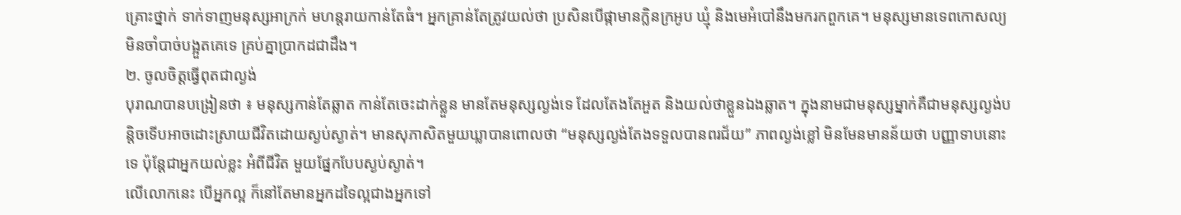គ្រោះថ្នាក់ ទាក់ទាញមនុស្សអាក្រក់ មហន្តរាយកាន់តែធំ។ អ្នកគ្រាន់តែត្រូវយល់ថា ប្រសិនបើផ្កាមានក្លិនក្រអូប ឃ្មុំ និងមេអំបៅនឹងមករកពួកគេ។ មនុស្សមានទេពកោសល្យមិនចាំបាច់បង្អួតគេទេ គ្រប់គ្នាប្រាកដជាដឹង។
២. ចូលចិត្តធ្វើពុតជាល្ងង់
បុរាណបានបង្រៀនថា ៖ មនុស្សកាន់តែឆ្លាត កាន់តែចេះដាក់ខ្លួន មានតែមនុស្សល្ងង់ទេ ដែលតែងតែអួត និងយល់ថាខ្លួនឯងឆ្លាត។ ក្នុងនាមជាមនុស្សម្នាក់គឺជាមនុស្សល្ងង់បន្តិចទើបអាចដោះស្រាយជីវិតដោយស្ងប់ស្ងាត់។ មានសុភាសិតមួយឃ្លាបានពោលថា “មនុស្សល្ងង់តែងទទួលបានពរជ័យ” ភាពល្ងង់ខ្លៅ មិនមែនមានន័យថា បញ្ញាទាបនោះទេ ប៉ុន្តែជាអ្នកយល់ខ្លះ អំពីជីវិត មួយផ្នែកបែបស្ងប់ស្ងាត់។
លើលោកនេះ បើអ្នកល្អ ក៏នៅតែមានអ្នកដទៃល្អជាងអ្នកទៅ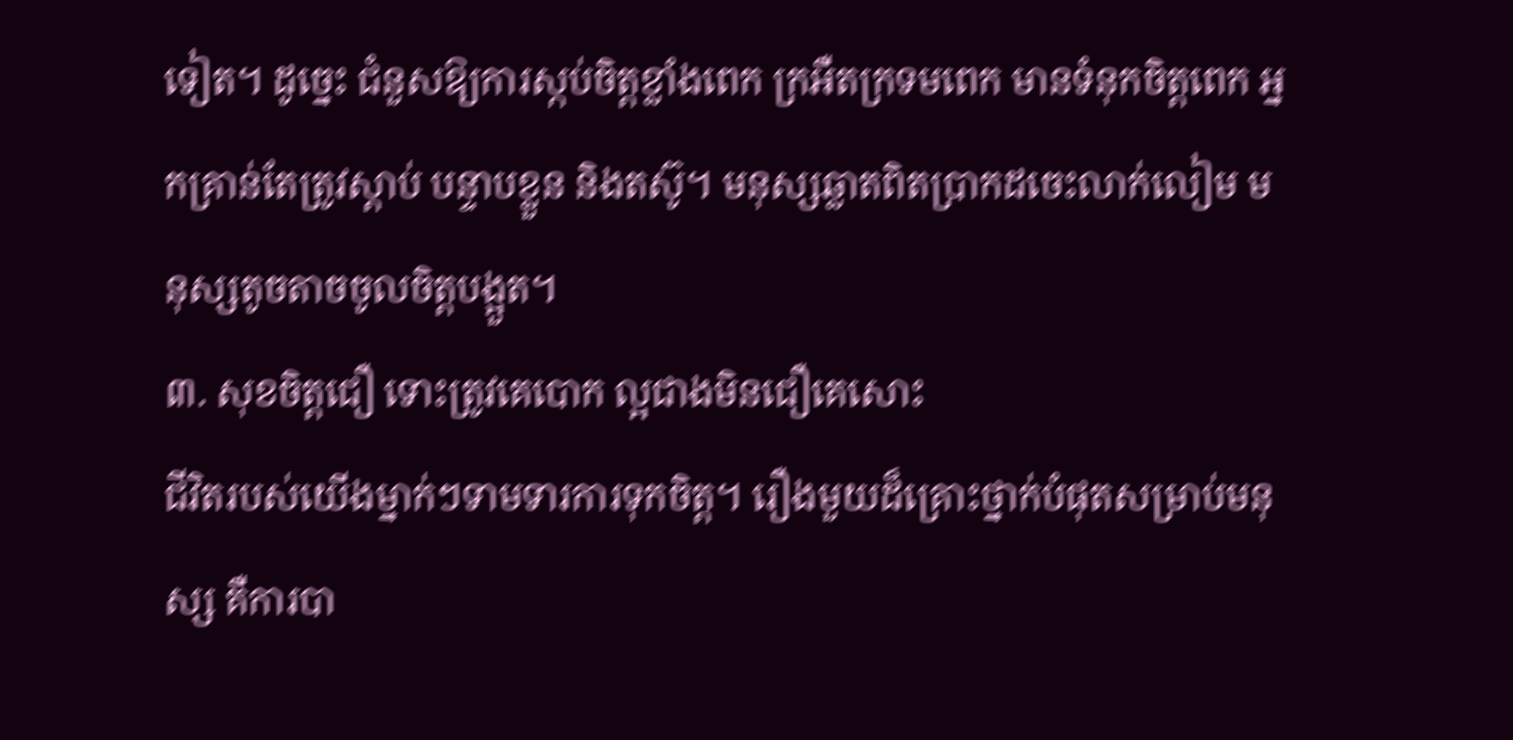ទៀត។ ដូច្នេះ ជំនួសឱ្យការស្កប់ចិត្តខ្លាំងពេក ក្រអឺតក្រទមពេក មានទំនុកចិត្តពេក អ្នកគ្រាន់តែត្រូវស្តាប់ បន្ទាបខ្លួន និងតស៊ូ។ មនុស្សឆ្លាតពិតប្រាកដចេះលាក់លៀម មនុស្សតូចតាចចូលចិត្តបង្អួត។
៣. សុខចិត្តជឿ ទោះត្រូវគេបោក ល្អជាងមិនជឿគេសោះ
ជីវិតរបស់យើងម្នាក់ៗទាមទារការទុកចិត្ត។ រឿងមួយដ៏គ្រោះថ្នាក់បំផុតសម្រាប់មនុស្ស គឺការបា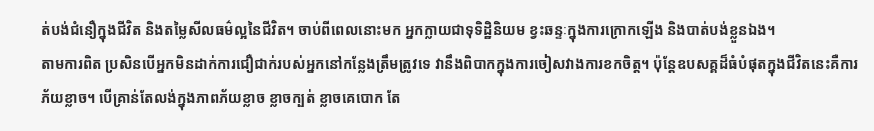ត់បង់ជំនឿក្នុងជីវិត និងតម្លៃសីលធម៌ល្អនៃជីវិត។ ចាប់ពីពេលនោះមក អ្នកក្លាយជាទុទិដ្ឋិនិយម ខ្វះឆន្ទៈក្នុងការក្រោកឡើង និងបាត់បង់ខ្លួនឯង។
តាមការពិត ប្រសិនបើអ្នកមិនដាក់ការជឿជាក់របស់អ្នកនៅកន្លែងត្រឹមត្រូវទេ វានឹងពិបាកក្នុងការចៀសវាងការខកចិត្ត។ ប៉ុន្តែឧបសគ្គដ៏ធំបំផុតក្នុងជីវិតនេះគឺការភ័យខ្លាច។ បើគ្រាន់តែលង់ក្នុងភាពភ័យខ្លាច ខ្លាចក្បត់ ខ្លាចគេបោក តែ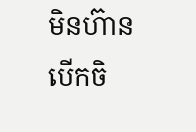មិនហ៊ានបើកចិ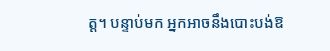ត្ត។ បន្ទាប់មក អ្នកអាចនឹងបោះបង់ឱ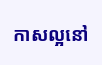កាសល្អនៅ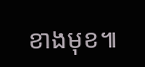ខាងមុខ៕